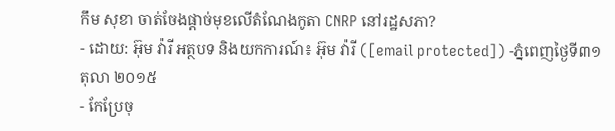កឹម សុខា ចាត់ចែងផ្ដាច់មុខលើតំណែងកូតា CNRP នៅរដ្ឋសភា?
- ដោយ: អ៊ុម វ៉ារី អត្ថបទ និងយកការណ៍៖ អ៊ុម វ៉ារី ([email protected]) -ភ្នំពេញថ្ងៃទី៣១ តុលា ២០១៥
- កែប្រែចុ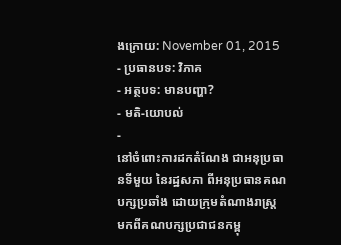ងក្រោយ: November 01, 2015
- ប្រធានបទ: វិភាគ
- អត្ថបទ: មានបញ្ហា?
- មតិ-យោបល់
-
នៅចំពោះការដកតំណែង ជាអនុប្រធានទីមួយ នៃរដ្ឋសភា ពីអនុប្រធានគណបក្សប្រឆាំង ដោយក្រុមតំណាងរាស្ត្រ មកពីគណបក្សប្រជាជនកម្ពុ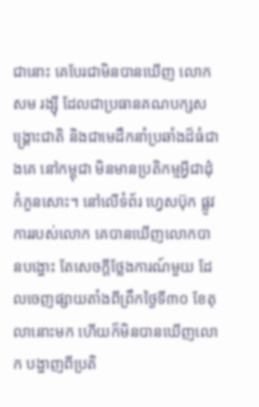ជានោះ គេបែរជាមិនបានឃើញ លោក សម រង្ស៊ី ដែលជាប្រធានគណបក្សសង្គ្រោះជាតិ និងជាមេដឹកនាំប្រឆាំងដ៏ធំជាងគេ នៅកម្ពុជា មិនមានប្រតិកម្មអ្វីជាដុំកំភួនសោះ។ នៅលើទំព័រ ហ្វេសប៊ុក ផ្លូវការរបស់លោក គេបានឃើញលោកបានបង្ហោះ តែសេចក្ដីថ្លែងការណ៍មួយ ដែលចេញផ្សាយតាំងពីព្រឹកថ្ងៃទី៣០ ខែតុលានោះមក ហើយក៏មិនបានឃើញលោក បង្ហាញពីប្រតិ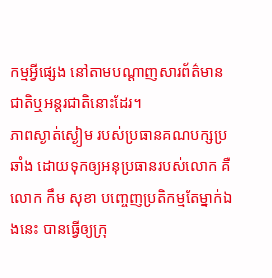កម្មអ្វីផ្សេង នៅតាមបណ្ដាញសារព័ត៌មាន ជាតិឬអន្តរជាតិនោះដែរ។
ភាពស្ងាត់ស្ងៀម របស់ប្រធានគណបក្សប្រឆាំង ដោយទុកឲ្យអនុប្រធានរបស់លោក គឺលោក កឹម សុខា បញ្ចេញប្រតិកម្មតែម្នាក់ឯងនេះ បានធ្វើឲ្យក្រុ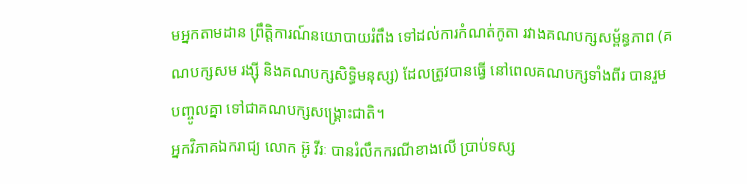មអ្នកតាមដាន ព្រឹត្តិការណ៍នយោបាយរំពឹង ទៅដល់ការកំណត់កូតា រវាងគណបក្សសម្ព័ន្ធភាព (គណបក្សសម រង្ស៊ី និងគណបក្សសិទ្ធិមនុស្ស) ដែលត្រូវបានធ្វើ នៅពេលគណបក្សទាំងពីរ បានរួមបញ្ចូលគ្នា ទៅជាគណបក្សសង្គ្រោះជាតិ។
អ្នកវិភាគឯករាជ្យ លោក អ៊ូ វីរៈ បានរំលឹកករណីខាងលើ ប្រាប់ទស្ស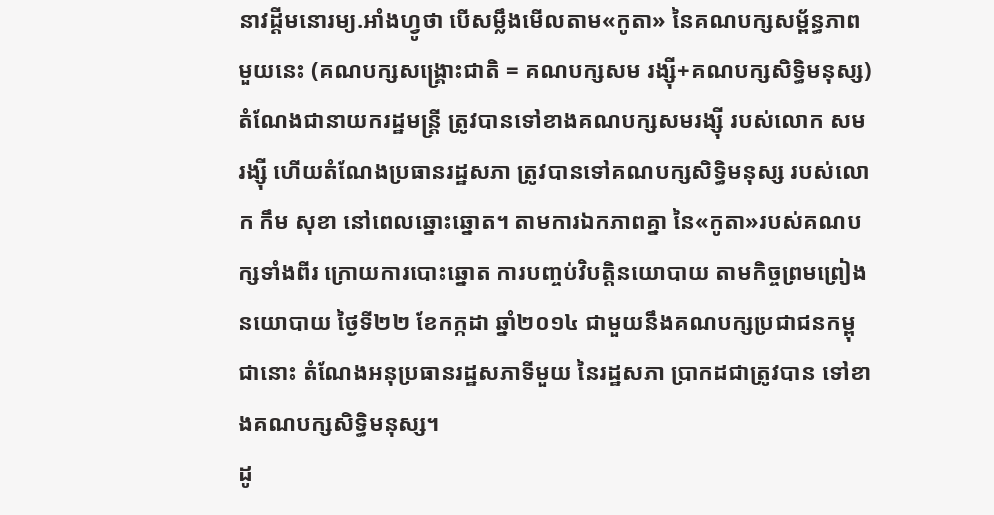នាវដ្ដីមនោរម្យ.អាំងហ្វូថា បើសម្លឹងមើលតាម«កូតា» នៃគណបក្សសម្ព័ន្ធភាពមួយនេះ (គណបក្សសង្គ្រោះជាតិ = គណបក្សសម រង្ស៊ី+គណបក្សសិទ្ធិមនុស្ស) តំណែងជានាយករដ្ឋមន្រ្តី ត្រូវបានទៅខាងគណបក្សសមរង្ស៊ី របស់លោក សម រង្ស៊ី ហើយតំណែងប្រធានរដ្ឋសភា ត្រូវបានទៅគណបក្សសិទ្ធិមនុស្ស របស់លោក កឹម សុខា នៅពេលឆ្នោះឆ្នោត។ តាមការឯកភាពគ្នា នៃ«កូតា»របស់គណបក្សទាំងពីរ ក្រោយការបោះឆ្នោត ការបញ្ចប់វិបត្តិនយោបាយ តាមកិច្ចព្រមព្រៀងនយោបាយ ថ្ងៃទី២២ ខែកក្កដា ឆ្នាំ២០១៤ ជាមួយនឹងគណបក្សប្រជាជនកម្ពុជានោះ តំណែងអនុប្រធានរដ្ឋសភាទីមួយ នៃរដ្ឋសភា ប្រាកដជាត្រូវបាន ទៅខាងគណបក្សសិទ្ធិមនុស្ស។
ដូ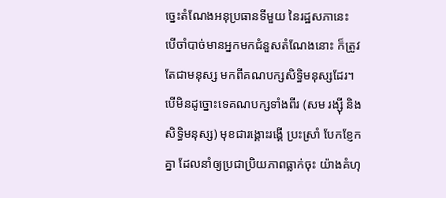ច្នេះតំណែងអនុប្រធានទីមួយ នៃរដ្ឋសភានេះ បើចាំបាច់មានអ្នកមកជំនួសតំណែងនោះ ក៏ត្រូវតែជាមនុស្ស មកពីគណបក្សសិទ្ធិមនុស្សដែរ។ បើមិនដូច្នោះទេគណបក្សទាំងពីរ (សម រង្ស៊ី និងសិទ្ធិមនុស្ស) មុខជារង្គោះរង្គើ ប្រះស្រាំ បែកខ្ញែកគ្នា ដែលនាំឲ្យប្រជាប្រិយភាពធ្លាក់ចុះ យ៉ាងគំហុ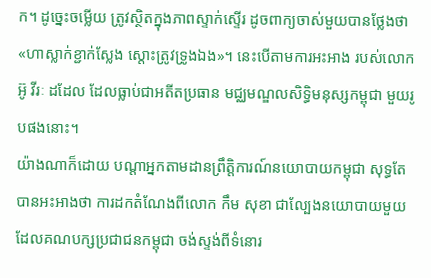ក។ ដូច្នេះចម្លើយ ត្រូវស្ថិតក្នុងភាពស្ទាក់ស្ទើរ ដូចពាក្យចាស់មួយបានថ្លែងថា «ហាស្លាក់ខ្ជាក់ស្លែង ស្តោះត្រូវទ្រូងឯង»។ នេះបើតាមការអះអាង របស់លោក អ៊ូ វីរៈ ដដែល ដែលធ្លាប់ជាអតីតប្រធាន មជ្ឈមណ្ឌលសិទ្ធិមនុស្សកម្ពុជា មួយរូបផងនោះ។
យ៉ាងណាក៏ដោយ បណ្ដាអ្នកតាមដានព្រឹត្តិការណ៍នយោបាយកម្ពុជា សុទ្ធតែបានអះអាងថា ការដកតំណែងពីលោក កឹម សុខា ជាល្បែងនយោបាយមួយ ដែលគណបក្សប្រជាជនកម្ពុជា ចង់ស្ទង់ពីទំនោរ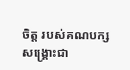ចិត្ត របស់គណបក្សសង្គ្រោះជា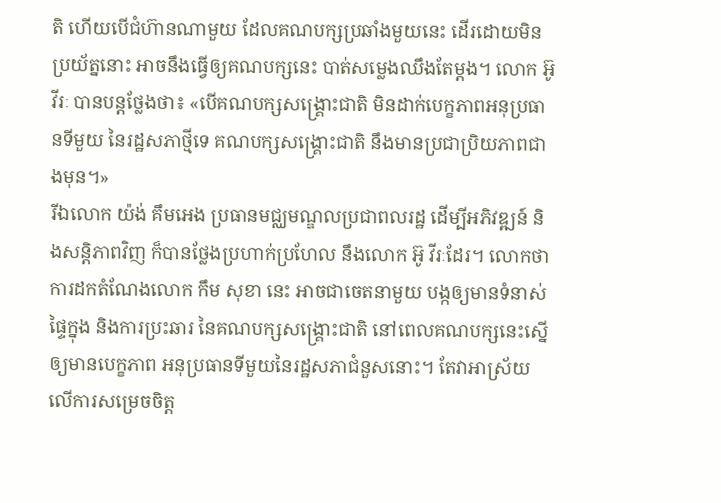តិ ហើយបើជំហ៊ានណាមួយ ដែលគណបក្សប្រឆាំងមួយនេះ ដើរដោយមិនប្រយ័ត្ននោះ អាចនឹងធ្វើឲ្យគណបក្សនេះ បាត់សម្លេងឈឹងតែម្ដង។ លោក អ៊ូ វីរៈ បានបន្តថ្លែងថា៖ «បើគណបក្សសង្គ្រោះជាតិ មិនដាក់បេក្ខភាពអនុប្រធានទីមួយ នៃរដ្ឋសភាថ្មីទេ គណបក្សសង្គ្រោះជាតិ នឹងមានប្រជាប្រិយភាពជាងមុន។»
រីឯលោក យ៉ង់ គឹមអេង ប្រធានមជ្ឈមណ្ឌលប្រជាពលរដ្ឋ ដើម្បីអភិវឌ្ឍន៍ និងសន្ដិភាពវិញ ក៏បានថ្លែងប្រហាក់ប្រហែល នឹងលោក អ៊ូ វីរៈដែរ។ លោកថា ការដកតំណែងលោក កឹម សុខា នេះ អាចជាចេតនាមួយ បង្កឲ្យមានទំនាស់ផ្ទៃក្នុង និងការប្រះឆារ នៃគណបក្សសង្គ្រោះជាតិ នៅពេលគណបក្សនេះស្នើឲ្យមានបេក្ខភាព អនុប្រធានទីមួយនៃរដ្ឋសភាជំនួសនោះ។ តែវាអាស្រ័យ លើការសម្រេចចិត្ត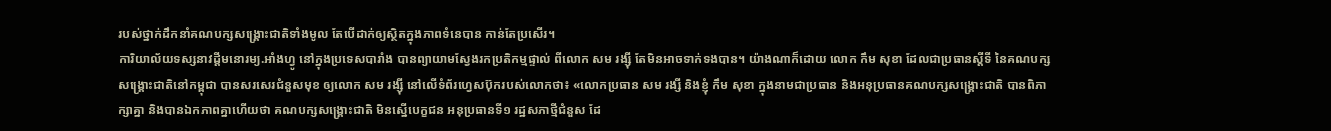របស់ថ្នាក់ដឹកនាំគណបក្សសង្គ្រោះជាតិទាំងមូល តែបើដាក់ឲ្យស្ថិតក្នុងភាពទំនេបាន កាន់តែប្រសើរ។
ការិយាល័យទស្សនាវដ្ដីមនោរម្យ.អាំងហ្វូ នៅក្នុងប្រទេសបារាំង បានព្យាយាមស្វែងរកប្រតិកម្មផ្ទាល់ ពីលោក សម រង្ស៊ី តែមិនអាចទាក់ទងបាន។ យ៉ាងណាក៏ដោយ លោក កឹម សុខា ដែលជាប្រធានស្ដីទី នៃគណបក្សសង្គ្រោះជាតិនៅកម្ពុជា បានសរសេរជំនួសមុខ ឲ្យលោក សម រង្ស៊ី នៅលើទំព័រហ្វេសប៊ុករបស់លោកថា៖ «លោកប្រធាន សម រង្សី និងខ្ញុំ កឹម សុខា ក្នុងនាមជាប្រធាន និងអនុប្រធានគណបក្សសង្គ្រោះជាតិ បានពិភាក្សាគ្នា និងបានឯកភាពគ្នាហើយថា គណបក្សសង្គ្រោះជាតិ មិនស្នើបេក្ខជន អនុប្រធានទី១ រដ្ឋសភាថ្មីជំនួស ដែ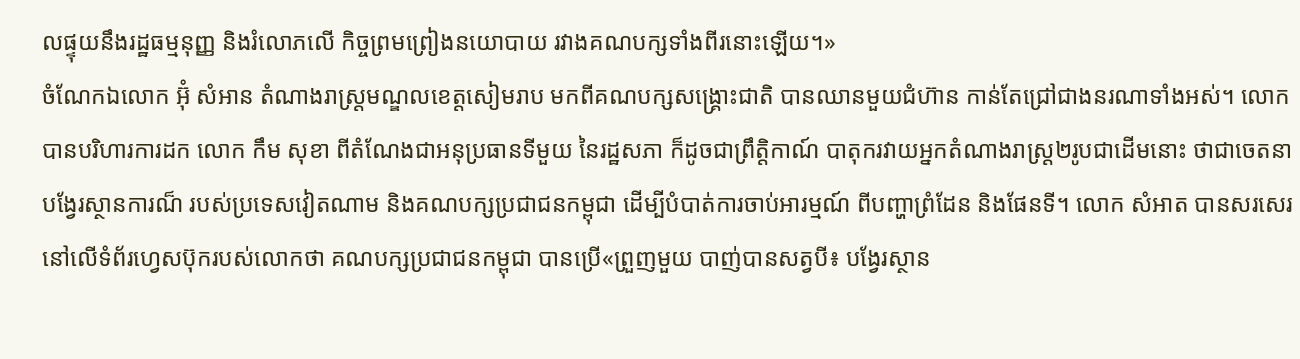លផ្ទុយនឹងរដ្ឋធម្មនុញ្ញ និងរំលោភលើ កិច្ចព្រមព្រៀងនយោបាយ រវាងគណបក្សទាំងពីរនោះឡើយ។»
ចំណែកឯលោក អ៊ុំ សំអាន តំណាងរាស្រ្តមណ្ឌលខេត្តសៀមរាប មកពីគណបក្សសង្គ្រោះជាតិ បានឈានមួយជំហ៊ាន កាន់តែជ្រៅជាងនរណាទាំងអស់។ លោកបានបរិហារការដក លោក កឹម សុខា ពីតំណែងជាអនុប្រធានទីមួយ នៃរដ្ឋសភា ក៏ដូចជាព្រឹត្តិកាណ៍ បាតុករវាយអ្នកតំណាងរាស្រ្ត២រូបជាដើមនោះ ថាជាចេតនាបង្វែរស្ថានការណ៏ របស់ប្រទេសវៀតណាម និងគណបក្សប្រជាជនកម្ពុជា ដើម្បីបំបាត់ការចាប់អារម្មណ៍ ពីបញ្ហាព្រំដែន និងផែនទី។ លោក សំអាត បានសរសេរ នៅលើទំព័រហ្វេសប៊ុករបស់លោកថា គណបក្សប្រជាជនកម្ពុជា បានប្រើ«ព្រួញមួយ បាញ់បានសត្វបី៖ បង្វែរស្ថាន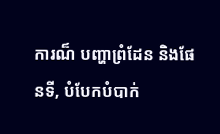ការណ៏ បញ្ហាព្រំដែន និងផែនទី, បំបែកបំបាក់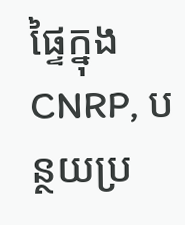ផ្ទៃក្នុង CNRP, បន្ថយប្រ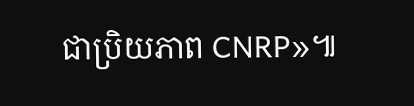ជាប្រិយភាព CNRP»៕